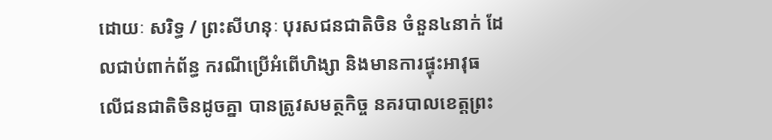ដោយៈ សរិទ្ធ / ព្រះសីហនុៈ បុរសជនជាតិចិន ចំនួន៤នាក់ ដែលជាប់ពាក់ព័ន្ធ ករណីប្រើអំពើហិង្សា និងមានការផ្ទុះអាវុធ លើជនជាតិចិនដូចគ្នា បានត្រូវសមត្ថកិច្ច នគរបាលខេត្តព្រះ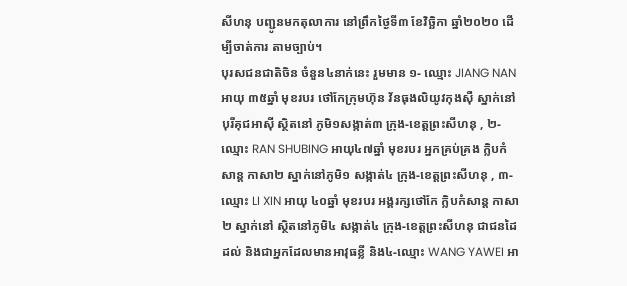សីហនុ បញ្ជូនមកតុលាការ នៅព្រឹកថ្ងៃទី៣ ខែវិច្ឆិកា ឆ្នាំ២០២០ ដើម្បីចាត់ការ តាមច្បាប់។
បុរសជនជាតិចិន ចំនួន៤នាក់នេះ រួមមាន ១- ឈ្មោះ JIANG NAN អាយុ ៣៥ឆ្នាំ មុខរបរ ថៅកែក្រុមហ៊ុន វ័នធុងលិយូវកុងស៊ឺ ស្នាក់នៅបុរីគុជអាស៊ី ស្ថិតនៅ ភូមិ១សង្កាត់៣ ក្រុង-ខេត្តព្រះសីហនុ , ២- ឈ្មោះ RAN SHUBING អាយុ៤៧ឆ្នាំ មុខរបរ អ្នកគ្រប់គ្រង ក្លិបកំសាន្ត កាសា២ ស្នាក់នៅភូមិ១ សង្កាត់៤ ក្រុង-ខេត្តព្រះសីហនុ , ៣- ឈ្មោះ LI XIN អាយុ ៤០ឆ្នាំ មុខរបរ អង្គរក្សថៅកែ ក្លិបកំសាន្ត កាសា២ ស្នាក់នៅ ស្ថិតនៅភូមិ៤ សង្កាត់៤ ក្រុង-ខេត្តព្រះសីហនុ ជាជនដៃដល់ និងជាអ្នកដែលមានអាវុធខ្លី និង៤-ឈ្មោះ WANG YAWEI អា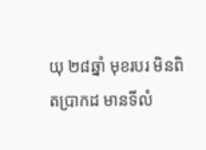យុ ២៨ឆ្នាំ មុខរបរ មិនពិតប្រាកដ មានទីលំ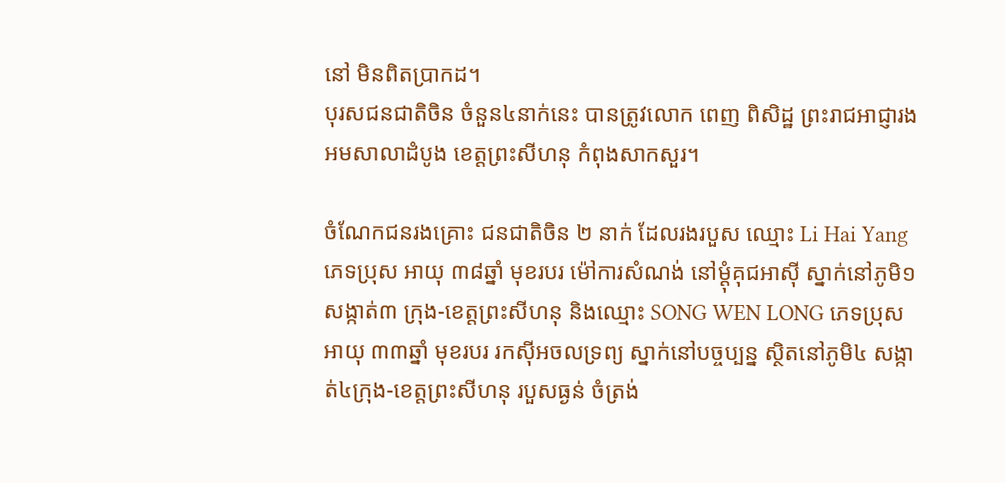នៅ មិនពិតប្រាកដ។
បុរសជនជាតិចិន ចំនួន៤នាក់នេះ បានត្រូវលោក ពេញ ពិសិដ្ឋ ព្រះរាជអាជ្ញារង អមសាលាដំបូង ខេត្តព្រះសីហនុ កំពុងសាកសួរ។

ចំណែកជនរងគ្រោះ ជនជាតិចិន ២ នាក់ ដែលរងរបួស ឈ្មោះ Li Hai Yang ភេទប្រុស អាយុ ៣៨ឆ្នាំ មុខរបរ ម៉ៅការសំណង់ នៅម្ដុំគុជអាស៊ី ស្នាក់នៅភូមិ១ សង្កាត់៣ ក្រុង-ខេត្តព្រះសីហនុ និងឈ្មោះ SONG WEN LONG ភេទប្រុស អាយុ ៣៣ឆ្នាំ មុខរបរ រកស៊ីអចលទ្រព្យ ស្នាក់នៅបច្ចប្បន្ន ស្ថិតនៅភូមិ៤ សង្កាត់៤ក្រុង-ខេត្តព្រះសីហនុ របួសធ្ងន់ ចំត្រង់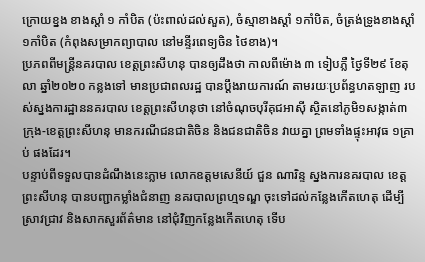ក្រោយខ្នង ខាងស្ដាំ ១ កាំបិត (ប៉ះពាល់ដល់សួត), ចំស្មាខាងស្ដាំ ១កាំបិត, ចំត្រង់ទ្រូងខាងស្ដាំ ១កាំបិត (កំពុងសម្រាកព្យាបាល នៅមន្ទីរពេទ្យចិន ថៃខាង)។
ប្រភពពីមន្ត្រីនគរបាល ខេត្តព្រះសីហនុ បានឲ្យដឹងថា កាលពីម៉ោង ៣ ទៀបភ្លឺ ថ្ងៃទី២៩ ខែតុលា ឆ្នាំ២០២០ កន្លងទៅ មានប្រជាពលរដ្ឋ បានប្តឹងរាយការណ៍ តាមរយៈប្រព័ន្ធហតឡាញ របស់ស្នងការដ្ឋាននគរបាល ខេត្តព្រះសីហនុថា នៅចំណុចបុរីគុជអាស៊ី ស្ថិតនៅភូមិ១សង្កាត់៣ ក្រុង-ខេត្តព្រះសីហនុ មានករណីជនជាតិចិន និងជនជាតិចិន វាយគ្នា ព្រមទាំងផ្ទុះអាវុធ ១គ្រាប់ ផងដែរ។
បន្ទាប់ពីទទួលបានដំណឹងនេះភ្លាម លោកឧត្តមសេនីយ៍ ជួន ណារិន្ទ ស្នងការនគរបាល ខេត្តព្រះសីហនុ បានបញ្ជាកម្លាំងជំនាញ នគរបាលព្រហ្មទណ្ឌ ចុះទៅដល់កន្លែងកើតហេតុ ដើម្បីស្រាវជ្រាវ និងសាកសួរព័ត៌មាន នៅជុំវិញកន្លែងកើតហេតុ ទើប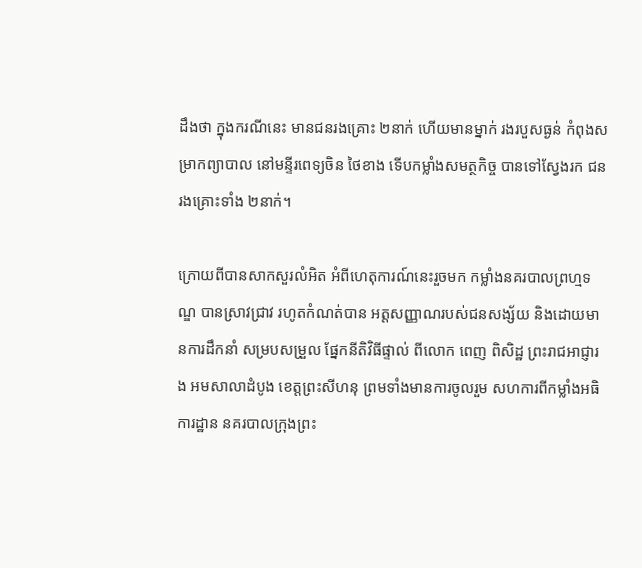ដឹងថា ក្នុងករណីនេះ មានជនរងគ្រោះ ២នាក់ ហើយមានម្នាក់ រងរបួសធ្ងន់ កំពុងសម្រាកព្យាបាល នៅមន្ទីរពេទ្យចិន ថៃខាង ទើបកម្លាំងសមត្ថកិច្ច បានទៅស្វែងរក ជនរងគ្រោះទាំង ២នាក់។

ក្រោយពីបានសាកសួរលំអិត អំពីហេតុការណ៍នេះរួចមក កម្លាំងនគរបាលព្រហ្មទណ្ឌ បានស្រាវជ្រាវ រហូតកំណត់បាន អត្តសញ្ញាណរបស់ជនសង្ស័យ និងដោយមានការដឹកនាំ សម្របសម្រួល ផ្នែកនីតិវិធីផ្ទាល់ ពីលោក ពេញ ពិសិដ្ឋ ព្រះរាជអាជ្ញារង អមសាលាដំបូង ខេត្តព្រះសីហនុ ព្រមទាំងមានការចូលរួម សហការពីកម្លាំងអធិការដ្ឋាន នគរបាលក្រុងព្រះ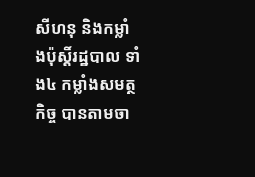សីហនុ និងកម្លាំងប៉ុស្តិ៍រដ្ឋបាល ទាំង៤ កម្លាំងសមត្ថកិច្ច បានតាមចា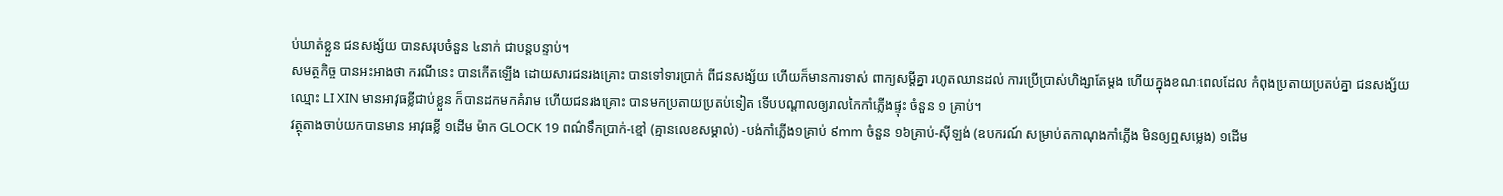ប់ឃាត់ខ្លួន ជនសង្ស័យ បានសរុបចំនួន ៤នាក់ ជាបន្តបន្ទាប់។
សមត្ថកិច្ច បានអះអាងថា ករណីនេះ បានកើតឡើង ដោយសារជនរងគ្រោះ បានទៅទារប្រាក់ ពីជនសង្ស័យ ហើយក៏មានការទាស់ ពាក្យសម្តីគ្នា រហូតឈានដល់ ការប្រើប្រាស់ហិង្សាតែម្តង ហើយក្នុងខណៈពេលដែល កំពុងប្រតាយប្រតប់គ្នា ជនសង្ស័យ ឈ្មោះ LI XIN មានអាវុធខ្លីជាប់ខ្លួន ក៏បានដកមកគំរាម ហើយជនរងគ្រោះ បានមកប្រតាយប្រតប់ទៀត ទើបបណ្តាលឲ្យរាលកៃកាំភ្លើងផ្ទុះ ចំនួន ១ គ្រាប់។
វត្ថុតាងចាប់យកបានមាន អាវុធខ្លី ១ដើម ម៉ាក GLOCK 19 ពណ៌ទឹកប្រាក់-ខ្មៅ (គ្មានលេខសម្គាល់) -បង់កាំភ្លើង១គ្រាប់ ៩mm ចំនួន ១៦គ្រាប់-ស៊ីឡង់ (ឧបករណ៍ សម្រាប់តកាណុងកាំភ្លើង មិនឲ្យឮសម្លេង) ១ដើម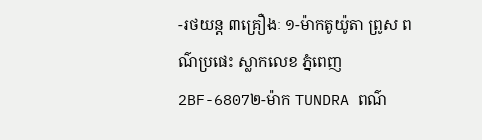-រថយន្ត ៣គ្រឿងៈ ១-ម៉ាកតូយ៉ូតា ព្រូស ពណ៌ប្រផេះ ស្លាកលេខ ភ្នំពេញ 2BF-6807២-ម៉ាក TUNDRA ពណ៌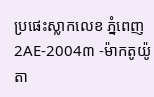ប្រផេះស្លាកលេខ ភ្នំពេញ 2AE-2004៣ -ម៉ាកតូយ៉ូតា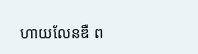ហាយលែនឌឺ ព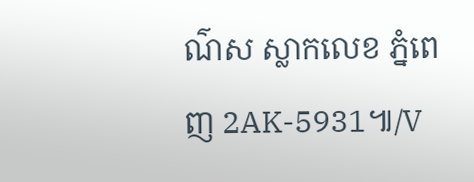ណ៌ស ស្លាកលេខ ភ្នំពេញ 2AK-5931៕/V